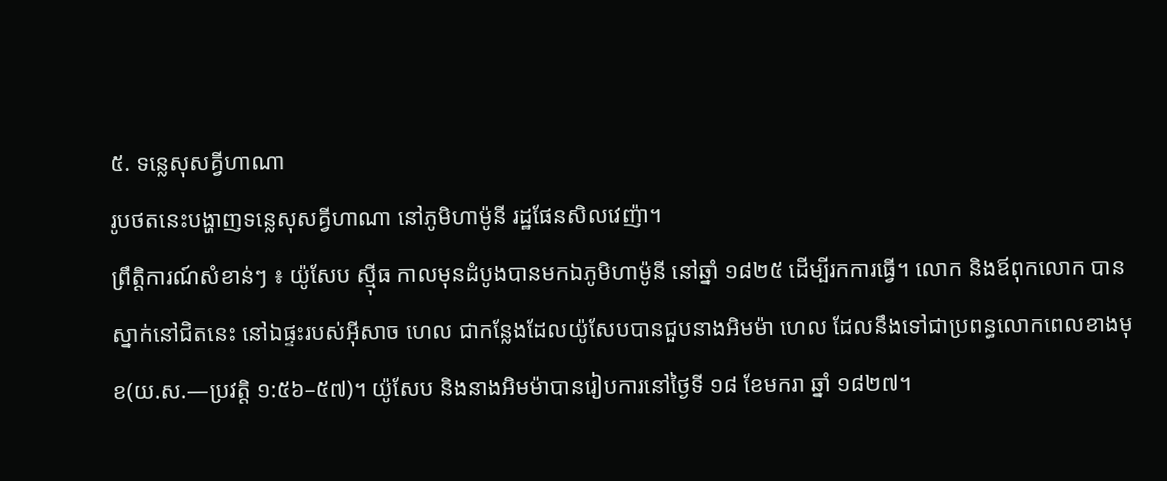៥. ទន្លេសុសគ្វីហាណា
រូបថតនេះបង្ហាញទន្លេសុសគ្វីហាណា នៅភូមិហាម៉ូនី រដ្ឋផែនសិលវេញ៉ា។
ព្រឹត្តិការណ៍សំខាន់ៗ ៖ យ៉ូសែប ស៊្មីធ កាលមុនដំបូងបានមកឯភូមិហាម៉ូនី នៅឆ្នាំ ១៨២៥ ដើម្បីរកការធ្វើ។ លោក និងឪពុកលោក បានស្នាក់នៅជិតនេះ នៅឯផ្ទះរបស់អ៊ីសាច ហេល ជាកន្លែងដែលយ៉ូសែបបានជួបនាងអិមម៉ា ហេល ដែលនឹងទៅជាប្រពន្ធលោកពេលខាងមុខ(យ.ស.—ប្រវត្តិ ១:៥៦–៥៧)។ យ៉ូសែប និងនាងអិមម៉ាបានរៀបការនៅថ្ងៃទី ១៨ ខែមករា ឆ្នាំ ១៨២៧។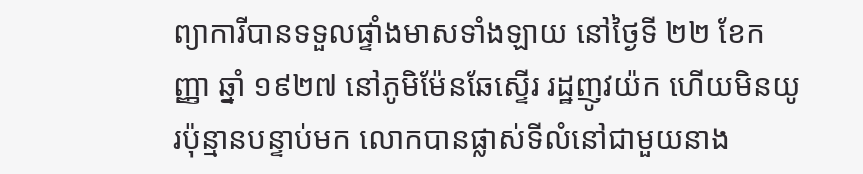ព្យាការីបានទទួលផ្ទាំងមាសទាំងឡាយ នៅថ្ងៃទី ២២ ខែកញ្ញា ឆ្នាំ ១៩២៧ នៅភូមិម៉ែនឆែស្ទើរ រដ្ឋញូវយ៉ក ហើយមិនយូរប៉ុន្មានបន្ទាប់មក លោកបានផ្លាស់ទីលំនៅជាមួយនាង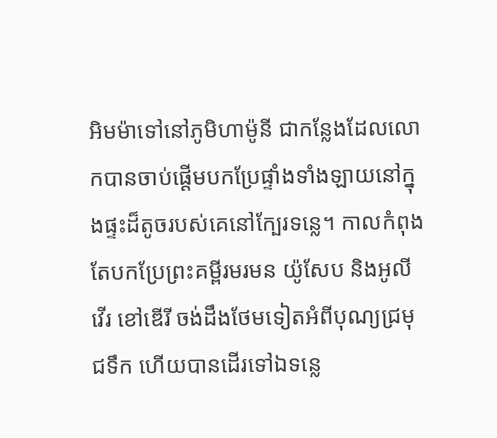អិមម៉ាទៅនៅភូមិហាម៉ូនី ជាកន្លែងដែលលោកបានចាប់ផ្ដើមបកប្រែផ្ទាំងទាំងឡាយនៅក្នុងផ្ទះដ៏តូចរបស់គេនៅក្បែរទន្លេ។ កាលកំពុងតែបកប្រែព្រះគម្ពីរមរមន យ៉ូសែប និងអូលីវើរ ខៅឌើរី ចង់ដឹងថែមទៀតអំពីបុណ្យជ្រមុជទឹក ហើយបានដើរទៅឯទន្លេ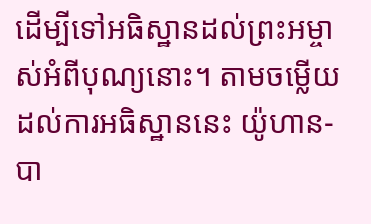ដើម្បីទៅអធិស្ឋានដល់ព្រះអម្ចាស់អំពីបុណ្យនោះ។ តាមចម្លើយដល់ការអធិស្ឋាននេះ យ៉ូហាន-បា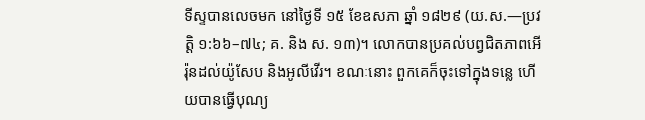ទីស្ទបានលេចមក នៅថ្ងៃទី ១៥ ខែឧសភា ឆ្នាំ ១៨២៩ (យ.ស.—ប្រវត្តិ ១:៦៦–៧៤; គ. និង ស. ១៣)។ លោកបានប្រគល់បព្វជិតភាពអើរ៉ុនដល់យ៉ូសែប និងអូលីវើរ។ ខណៈនោះ ពួកគេក៏ចុះទៅក្នុងទន្លេ ហើយបានធ្វើបុណ្យ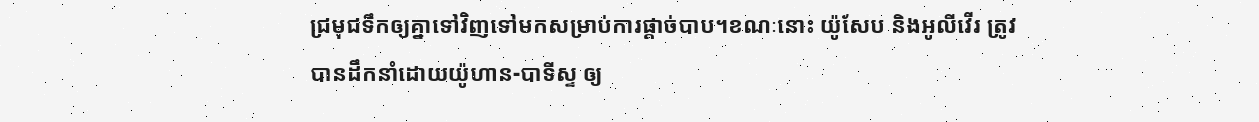ជ្រមុជទឹកឲ្យគ្នាទៅវិញទៅមកសម្រាប់ការផ្ដាច់បាប។ខណៈនោះ យ៉ូសែប និងអូលីវើរ ត្រូវបានដឹកនាំដោយយ៉ូហាន-បាទីស្ទ ឲ្យ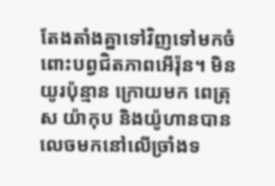តែងតាំងគ្នាទៅវិញទៅមកចំពោះបព្វជិតភាពអើរ៉ុន។ មិនយូរប៉ុន្មាន ក្រោយមក ពេត្រុស យ៉ាកុប និងយ៉ូហានបានលេចមកនៅលើច្រាំងទ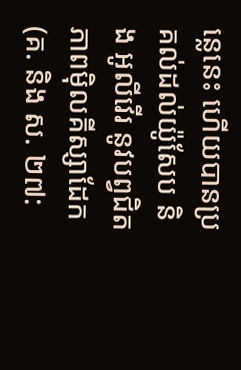ន្លេនេះ ហើយបានប្រគល់ដល់យ៉ូសែប និង អូលីវើរ នូវបព្វជិតភាពម៉ិលគីស្សាដែក (គ. និង ស. ២៧: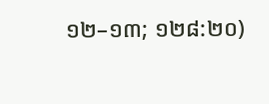១២–១៣; ១២៨:២០)